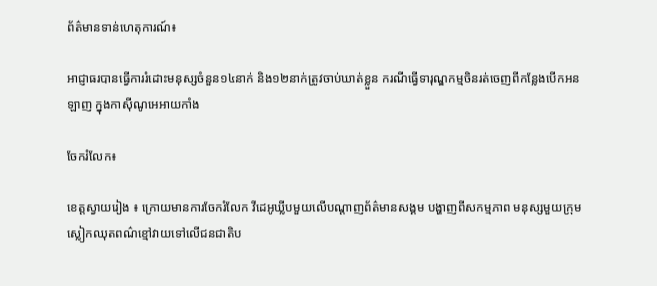ព័ត៌មានទាន់ហេតុការណ៍៖

អាជ្ញាធរបានធ្វើការរំដោះមនុស្សចំនួន១៤នាក់ និង១២នាក់ត្រូវចាប់ឃាត់ខ្លួន ករណីធ្វើទារុណ្ឌកម្មចិនរត់ចេញពីកន្លែងបើកអនឡាញ ក្នុងកាសុីណូអេអាយកាំង

ចែករំលែក៖

ខេត្តស្វាយរៀង ៖ ក្រោយមានការចែករំលែក វីដេអូឃ្លីបមួយលើបណ្តាញព័ត៌មានសង្គម បង្ហាញពីសកម្មភាព មនុស្សមួយក្រុម ស្លៀកឈុតពណ៌ខ្មៅវាយទៅលើជនជាតិប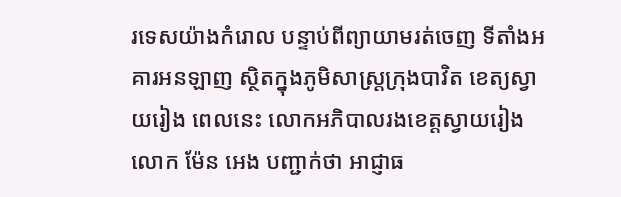រទេសយ៉ាងកំរោល បន្ទាប់ពីព្យាយាមរត់ចេញ ទីតាំងអគារអនឡាញ ស្ថិតក្នុងភូមិសាស្ត្រក្រុងបាវិត ខេត្យស្វាយរៀង ពេលនេះ លោកអភិបាលរងខេត្តស្វាយរៀង លោក ម៉ែន អេង បញ្ជាក់ថា អាជ្ញាធ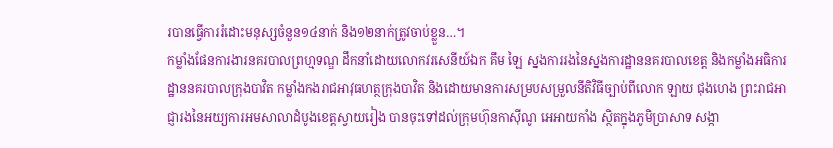របានធ្វើការរំដោះមនុស្សចំនួន១៤នាក់ និង១២នាក់ត្រូវចាប់ខ្លួន…។
កម្លាំងផែនការងារនគរបាលព្រហ្មទណ្ឌ ដឹកនាំដោយលោកវរសេនីយ៍ឯក គឹម ឡៃ ស្នងការរងនៃស្នងការដ្ឋាននគរបាលខេត្ត និងកម្លាំងអធិការដ្ឋាននគរបាលក្រុងបាវិត កម្លាំងកងរាជអាវុធហត្ថក្រុងបាវិត និងដោយមានការសម្របសម្រួលនីតិវិធីច្បាប់ពីលោក ឡាយ ជុងហេង ព្រះរាជអាជ្ញារងនៃអយ្យការអមសាលាដំបូងខេត្តស្វាយរៀង បានចុះទៅដល់ក្រុមហ៊ុនកាស៊ីណូ អេអាយកាំង ស្ថិតក្នុងភូមិប្រាសាទ សង្កា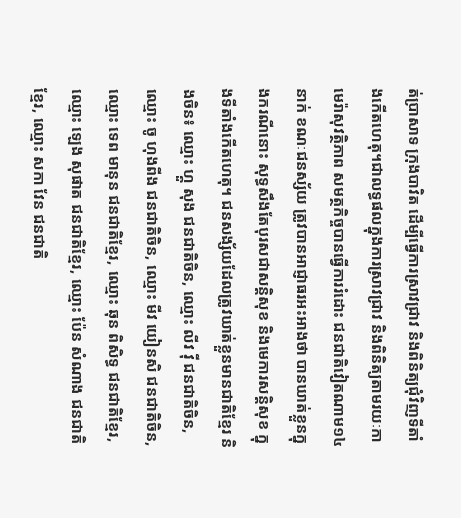ត់ប្រាសាទ ក្រុងបាវិត ដើម្បីធ្វើការស្រាវជ្រាវ និងពិនិត្យជុំវិញទីតាំងកើតហេតុ។ជាលទ្ធផលក្នុងការស្រាវជ្រាវ និងពិនិត្យតាមរយៈកាមេរ៉ាសុវត្ថិភាព សមត្ថកិច្ចបានធ្វើការរំដោះ ជនជាតិវៀតណាម១៤នាក់ ខណៈជនស្ស័យ ត្រូវបានអាជ្ញាធរអះអាងថា បានឃាត់ខ្លួនក្នុងករណីនោះ សុទ្ធសឹងតែបុរសជាសន្តិសុខ និងមេការសន្តិសុខ ក្នុងទីតាំងកើតហេតុ។ ជនសង្ស័យដែលត្រូវឃាត់ខ្លួនមានជាតិខ្មែរ និងចិន៖ ឈ្មោះ ហ្គួ សុង ជនជាតិចិន, ឈ្មោះ លីវ វ៉ី ជនជាតិចិន, ឈ្មោះ ចូ ហុងពីង ជនជាតិចិន, ឈ្មោះ មីវ យៀនសិ ជនជាតិចិន, ឈ្មោះ ទេព មានុន ជនជាតិខ្មែរ, ឈ្មោះ ឆុន ពិសិទ្ធ ជនជាតិខ្មែរ, ឈ្មោះ ឡេង សុផាត ជនជាតិខ្មែរ, ឈ្មោះ ប៉ែន សំណាង ជនជាតិខ្មែរ, ឈ្មោះ សកា វែន ជនជាតិ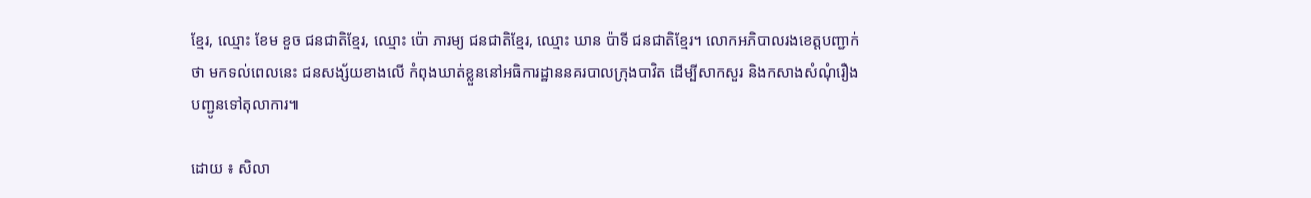ខ្មែរ, ឈ្មោះ ខែម ខួច ជនជាតិខ្មែរ, ឈ្មោះ ប៉ោ ភារម្យ ជនជាតិខ្មែរ, ឈ្មោះ ឃាន ប៉ាទី ជនជាតិខ្មែរ។ លោកអភិបាលរងខេត្តបញ្ជាក់ថា មកទល់ពេលនេះ ជនសង្ស័យខាងលើ កំពុងឃាត់ខ្លួននៅអធិការដ្ឋាននគរបាលក្រុងបាវិត ដើម្បីសាកសួរ និងកសាងសំណុំរឿងបញ្ជូនទៅតុលាការ៕

ដោយ ៖ សិលា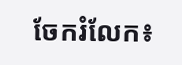ចែករំលែក៖